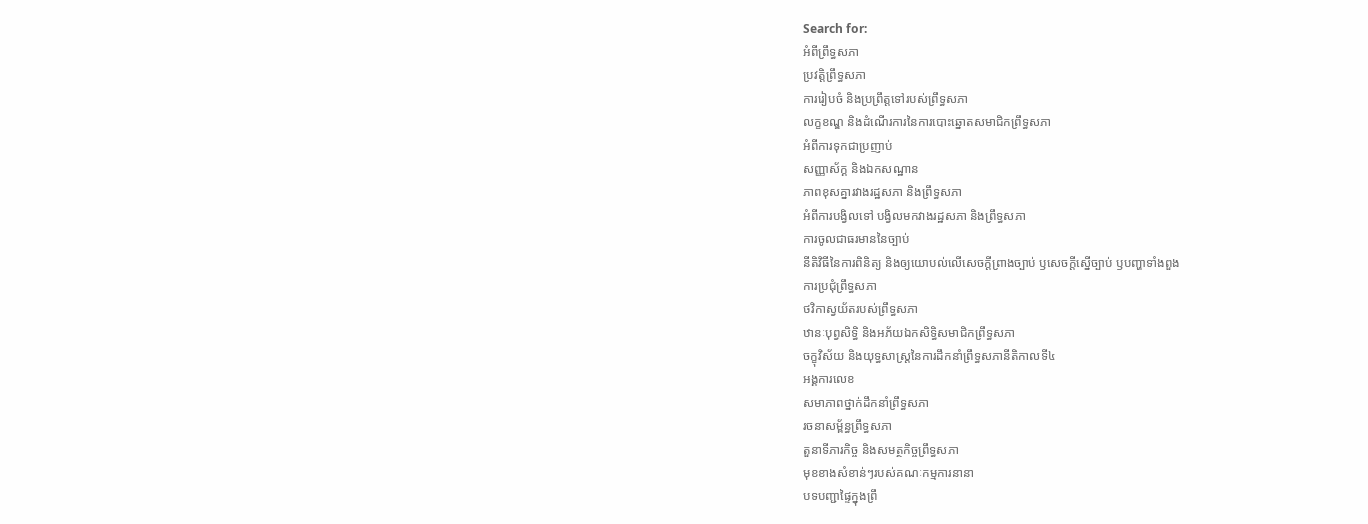Search for:
អំពីព្រឹទ្ធសភា
ប្រវត្តិព្រឹទ្ធសភា
ការរៀបចំ និងប្រព្រឹត្តទៅរបស់ព្រឹទ្ធសភា
លក្ខខណ្ឌ និងដំណើរការនៃការបោះឆ្នោតសមាជិកព្រឹទ្ធសភា
អំពីការទុកជាប្រញាប់
សញ្ញាស័ក្គ និងឯកសណ្ឋាន
ភាពខុសគ្នារវាងរដ្ឋសភា និងព្រឹទ្ធសភា
អំពីការបង្វិលទៅ បង្វិលមកវាងរដ្ឋសភា និងព្រឹទ្ធសភា
ការចូលជាធរមាននៃច្បាប់
នីតិវិធីនៃការពិនិត្យ និងឲ្យយោបល់លើសេចក្តីព្រាងច្បាប់ ឫសេចក្តីស្នើច្បាប់ ឫបញ្ហាទាំងពួង
ការប្រជុំព្រឹទ្ធសភា
ថវិកាស្វយ័តរបស់ព្រឹទ្ធសភា
ឋានៈបុព្វសិទ្ធិ និងអភ័យឯកសិទ្ធិសមាជិកព្រឹទ្ធសភា
ចក្ខុវិស័យ និងយុទ្ធសាស្រ្តនៃការដឹកនាំព្រឹទ្ធសភានីតិកាលទី៤
អង្គការលេខ
សមាភាពថ្នាក់ដឹកនាំព្រឹទ្ធសភា
រចនាសម្ព័ន្ធព្រឹទ្ធសភា
តួនាទីភារកិច្ច និងសមត្ថកិច្ចព្រឹទ្ធសភា
មុខខាងសំខាន់ៗរបស់គណៈកម្មការនានា
បទបញ្ជាផ្ទៃក្នុងព្រឹ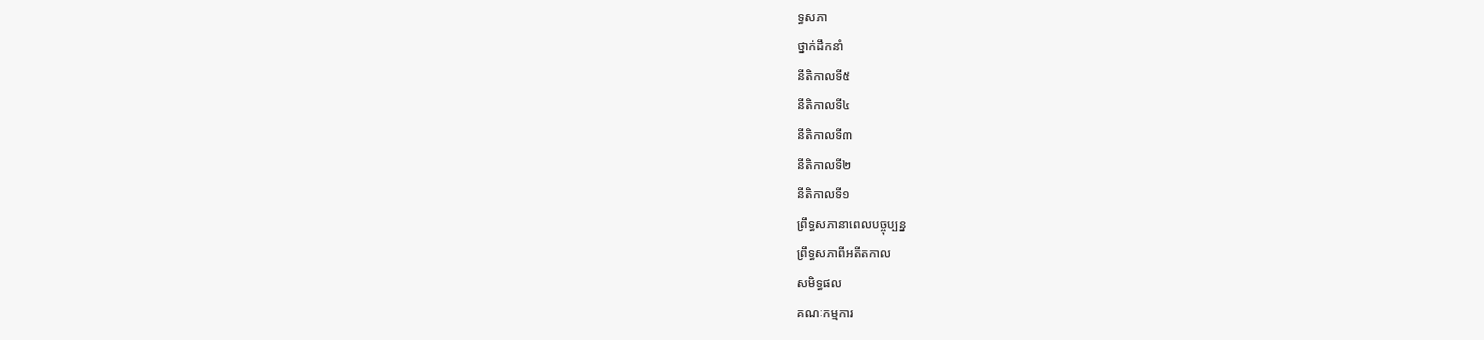ទ្ធសភា
ថ្នាក់ដឹកនាំ
នីតិកាលទី៥
នីតិកាលទី៤
នីតិកាលទី៣
នីតិកាលទី២
នីតិកាលទី១
ព្រឹទ្ធសភានាពេលបច្ចុប្បន្ន
ព្រឹទ្ធសភាពីអតីតកាល
សមិទ្ធផល
គណៈកម្មការ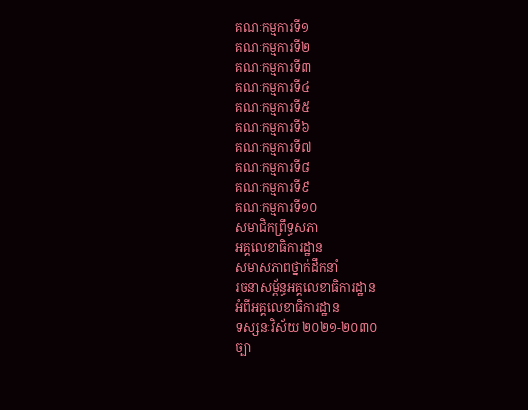គណៈកម្មការទី១
គណៈកម្មការទី២
គណៈកម្មការទី៣
គណៈកម្មការទី៤
គណៈកម្មការទី៥
គណៈកម្មការទី៦
គណៈកម្មការទី៧
គណៈកម្មការទី៨
គណៈកម្មការទី៩
គណៈកម្មការទី១០
សមាជិកព្រឹទ្ធសភា
អគ្គលេខាធិការដ្ឋាន
សមាសភាពថ្នាក់ដឹកនាំ
រចនាសម្ព័ន្ធអគ្គលេខាធិការដ្ឋាន
អំពីអគ្គលេខាធិការដ្ឋាន
ទស្សនៈវិស័យ ២០២១-២០៣០
ច្បា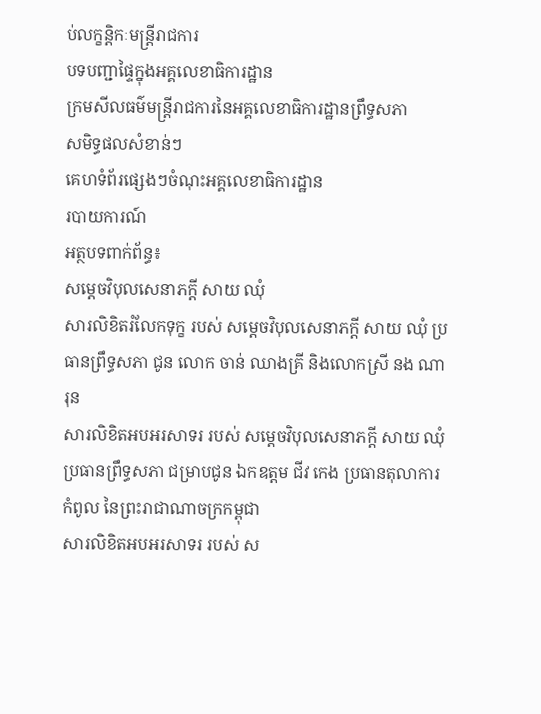ប់លក្ខន្តិកៈមន្រ្តីរាជការ
បទបញ្ជាផ្ទៃក្នុងអគ្គលេខាធិការដ្ឋាន
ក្រមសីលធម៌មន្ត្រីរាជការនៃអគ្គលេខាធិការដ្ឋានព្រឹទ្ធសភា
សមិទ្ធផលសំខាន់ៗ
គេហទំព័រផ្សេងៗចំណុះអគ្គលេខាធិការដ្ឋាន
របាយការណ៍
អត្ថបទពាក់ព័ន្ធ៖
សម្តេចវិបុលសេនាភក្តី សាយ ឈុំ
សារលិខិតរំលែកទុក្ខ របស់ សម្តេចវិបុលសេនាភក្តី សាយ ឈុំ ប្រធានព្រឹទ្ធសភា ជូន លោក ចាន់ ឈាងគ្រី និងលោកស្រី នង ណារុន
សារលិខិតអបអរសាទរ របស់ សម្តេចវិបុលសេនាភក្តី សាយ ឈុំ ប្រធានព្រឹទ្ធសភា ជម្រាបជូន ឯកឧត្តម ជីវ កេង ប្រធានតុលាការកំពូល នៃព្រះរាជាណាចក្រកម្ពុជា
សារលិខិតអបអរសាទរ របស់ ស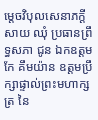ម្តេចវិបុលសេនាភក្តី សាយ ឈុំ ប្រធានព្រឹទ្ធសភា ជូន ឯកឧត្តម កែ គឹមយ៉ាន ឧត្តមប្រឹក្សាផ្ទាល់ព្រះមហាក្សត្រ នៃ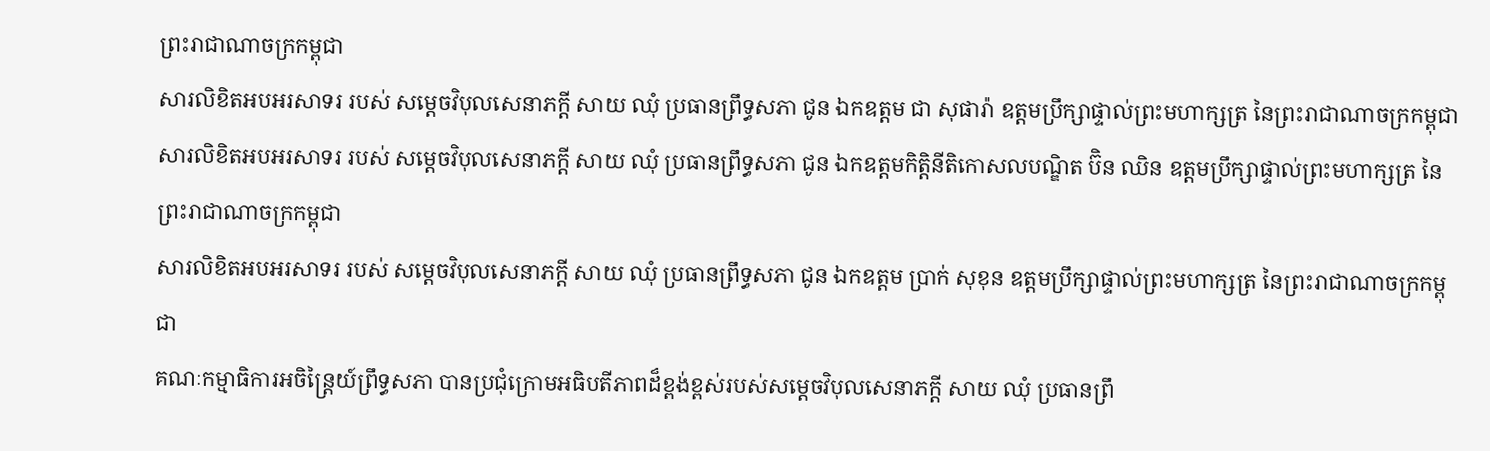ព្រះរាជាណាចក្រកម្ពុជា
សារលិខិតអបអរសាទរ របស់ សម្តេចវិបុលសេនាភក្តី សាយ ឈុំ ប្រធានព្រឹទ្ធសភា ជូន ឯកឧត្តម ជា សុផារ៉ា ឧត្តមប្រឹក្សាផ្ទាល់ព្រះមហាក្សត្រ នៃព្រះរាជាណាចក្រកម្ពុជា
សារលិខិតអបអរសាទរ របស់ សម្តេចវិបុលសេនាភក្តី សាយ ឈុំ ប្រធានព្រឹទ្ធសភា ជូន ឯកឧត្តមកិត្តិនីតិកោសលបណ្ឌិត ប៊ិន ឈិន ឧត្តមប្រឹក្សាផ្ទាល់ព្រះមហាក្សត្រ នៃព្រះរាជាណាចក្រកម្ពុជា
សារលិខិតអបអរសាទរ របស់ សម្តេចវិបុលសេនាភក្តី សាយ ឈុំ ប្រធានព្រឹទ្ធសភា ជូន ឯកឧត្តម ប្រាក់ សុខុន ឧត្តមប្រឹក្សាផ្ទាល់ព្រះមហាក្សត្រ នៃព្រះរាជាណាចក្រកម្ពុជា
គណៈកម្មាធិការអចិន្រ្តៃយ៍ព្រឹទ្ធសភា បានប្រជុំក្រោមអធិបតីភាពដ៏ខ្ពង់ខ្ពស់របស់សម្តេចវិបុលសេនាភក្តី សាយ ឈុំ ប្រធានព្រឹ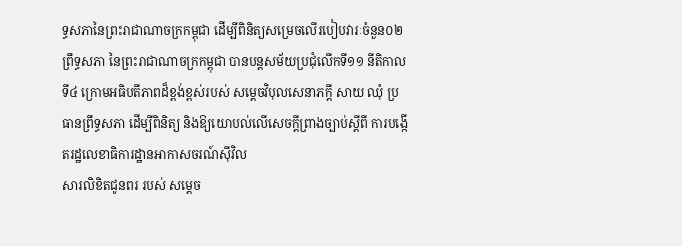ទ្ធសភានៃព្រះរាជាណាចក្រកម្ពុជា ដើម្បីពិនិត្យសម្រេចលើរបៀបវារៈចំនួន០២
ព្រឹទ្ធសភា នៃព្រះរាជាណាចក្រកម្ពុជា បានបន្តសម័យប្រជុំលើកទី១១ នីតិកាលទី៤ ក្រោមអធិបតីភាពដ៏ខ្ពង់ខ្ពស់របស់ សម្តេចវិបុលសេនាភក្តី សាយ ឈុំ ប្រធានព្រឹទ្ធសភា ដើម្បីពិនិត្យ និងឱ្យយោបល់លើសេចក្តីព្រាងច្បាប់ស្តីពី ការបង្កើតរដ្ឋលេខាធិការដ្ឋានអាកាសចរណ៍ស៊ីវិល
សារលិខិតជូនពរ របស់ សម្តេច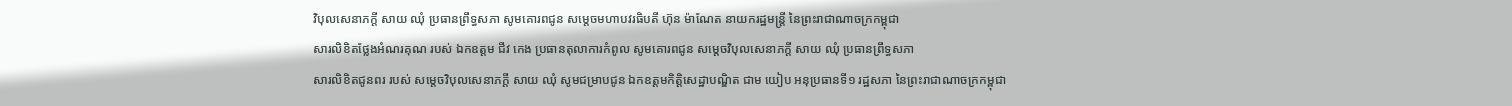វិបុលសេនាភក្តី សាយ ឈុំ ប្រធានព្រឹទ្ធសភា សូមគោរពជូន សម្តេចមហាបវរធិបតី ហ៊ុន ម៉ាណែត នាយករដ្ឋមន្ត្រី នៃព្រះរាជាណាចក្រកម្ពុជា
សារលិខិតថ្លែងអំណរគុណ របស់ ឯកឧត្តម ជីវ កេង ប្រធានតុលាការកំពូល សូមគោរពជូន សម្តេចវិបុលសេនាភក្តី សាយ ឈុំ ប្រធានព្រឹទ្ធសភា
សារលិខិតជូនពរ របស់ សម្តេចវិបុលសេនាភក្តី សាយ ឈុំ សូមជម្រាបជូន ឯកឧត្តមកិត្តិសេដ្ឋាបណ្ឌិត ជាម យៀប អនុប្រធានទី១ រដ្ឋសភា នៃព្រះរាជាណាចក្រកម្ពុជា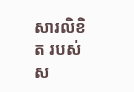សារលិខិត របស់ ស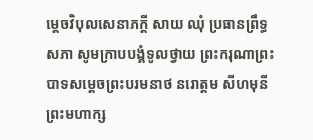ម្តេចវិបុលសេនាភក្តី សាយ ឈុំ ប្រធានព្រឹទ្ធសភា សូមក្រាបបង្គំទូលថ្វាយ ព្រះករុណាព្រះបាទសម្តេចព្រះបរមនាថ នរោត្តម សីហមុនី ព្រះមហាក្ស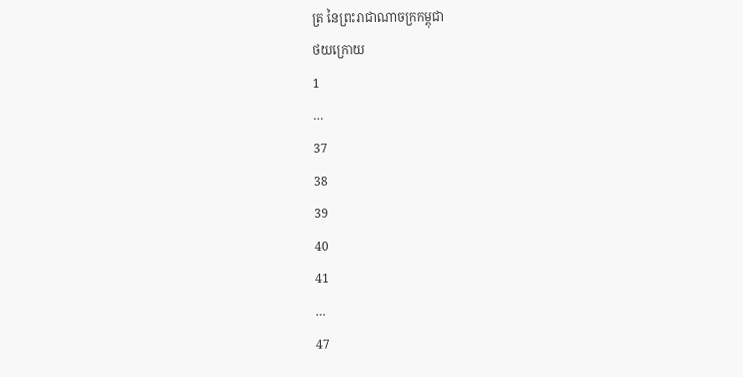ត្រ នៃព្រះរាជាណាចក្រកម្ពុជា
ថយក្រោយ
1
…
37
38
39
40
41
…
47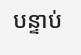បន្ទាប់